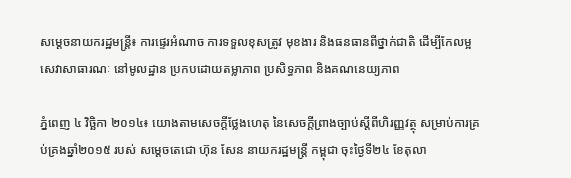សម្តេចនាយករដ្ឋមន្ត្រី៖ ការផ្ទេរអំណាច ការទទួលខុសត្រូវ មុខងារ និងធនធានពីថ្នាក់ជាតិ ដើម្បីកែលម្អសេវាសាធារណៈ នៅមូលដ្ឋាន ប្រកបដោយតម្លាភាព ប្រសិទ្ធភាព និងគណនេយ្យភាព

ភ្នំពេញ ៤ វិច្ឆិកា ២០១៤៖ យោងតាមសេចក្ដីថ្លែងហេតុ នៃសេចក្ដីព្រាងច្បាប់ស្ដីពីហិរញ្ញវត្ថុ សម្រាប់ការគ្រប់គ្រងឆ្នាំ២០១៥ របស់ សម្ដេចតេជោ ហ៊ុន សែន នាយករដ្ឋមន្ដ្រី កម្ពុជា ចុះថ្ងៃទី២៤ ខែតុលា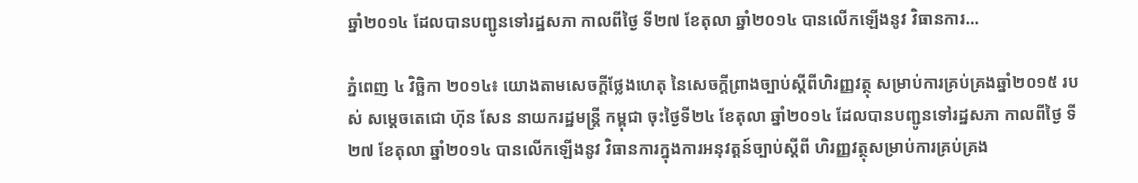ឆ្នាំ២០១៤ ដែលបានបញ្ជូនទៅរដ្ឋសភា កាលពីថ្ងៃ ទី២៧ ខែតុលា ឆ្នាំ២០១៤ បានលើកឡើងនូវ វិធានការ…

ភ្នំពេញ ៤ វិច្ឆិកា ២០១៤៖ យោងតាមសេចក្ដីថ្លែងហេតុ នៃសេចក្ដីព្រាងច្បាប់ស្ដីពីហិរញ្ញវត្ថុ សម្រាប់ការគ្រប់គ្រងឆ្នាំ២០១៥ របស់ សម្ដេចតេជោ ហ៊ុន សែន នាយករដ្ឋមន្ដ្រី កម្ពុជា ចុះថ្ងៃទី២៤ ខែតុលា ឆ្នាំ២០១៤ ដែលបានបញ្ជូនទៅរដ្ឋសភា កាលពីថ្ងៃ ទី២៧ ខែតុលា ឆ្នាំ២០១៤ បានលើកឡើងនូវ វិធានការក្នុងការអនុវត្ដន៍ច្បាប់ស្ដីពី ហិរញ្ញវត្ថុសម្រាប់ការគ្រប់គ្រង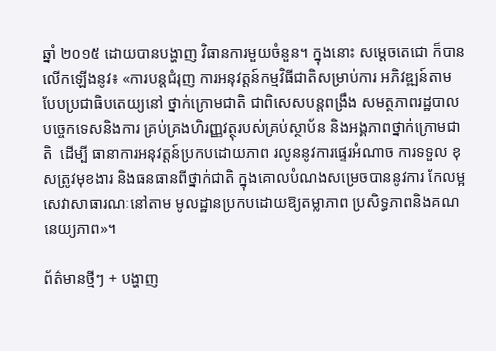ឆ្នាំ ២០១៥ ដោយបានបង្ហាញ វិធានការមួយចំនួន។ ក្នុងនោះ សម្តេចតេជោ ក៏បានលើកឡើងនូវ៖ «ការបន្ដជំរុញ ការអនុវត្ដន៍កម្មវិធីជាតិសម្រាប់ការ អភិវឌ្ឍន៍តាមបែបប្រជាធិបតេយ្យនៅ ថ្នាក់ក្រោមជាតិ ជាពិសេសបន្ដពង្រឹង សមត្ថភាពរដ្ឋបាលបច្ចេកទេសនិងការ គ្រប់គ្រងហិរញ្ញវត្ថុរបស់គ្រប់ស្ថាប័ន និងអង្គភាពថ្នាក់ក្រោមជាតិ  ដើម្បី ធានាការអនុវត្ដន៍ប្រកបដោយភាព រលូននូវការផ្ទេរអំណាច ការទទួល ខុសត្រូវមុខងារ និងធនធានពីថ្នាក់ជាតិ ក្នុងគោលបំណងសម្រេចបាននូវការ កែលម្អសេវាសាធារណៈនៅតាម មូលដ្ឋានប្រកបដោយឱ្យតម្លាភាព ប្រសិទ្ធភាពនិងគណនេយ្យភាព»។

ព័ត៌មានថ្មីៗ + បង្ហាញ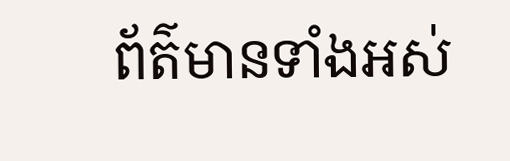ព័ត៌មានទាំងអស់